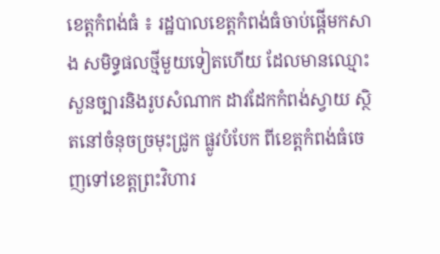ខេត្តកំពង់ធំ ៖ រដ្ឋបាលខេត្តកំពង់ធំចាប់ផ្តើមកសាង សមិទ្ធផលថ្មីមួយទៀតហើយ ដែលមានឈ្មោះ សួនច្បារនិងរូបសំណាក ដាវដែកកំពង់ស្វាយ ស្ថិតនៅចំនុចច្រមុះជ្រូក ផ្លូវបំបែក ពីខេត្តកំពង់ធំចេញទៅខេត្តព្រះវិហារ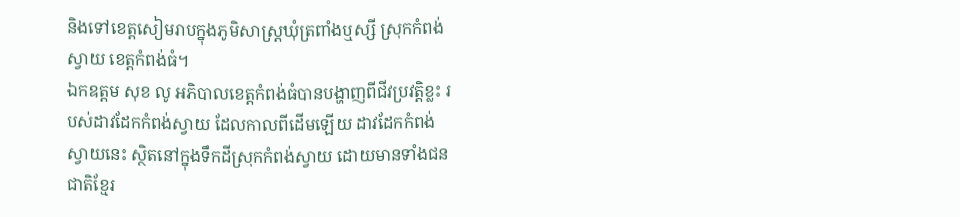និងទៅខេត្តសៀមរាបក្នុងភូមិសាស្ត្រឃុំត្រពាំងឬស្សី ស្រុកកំពង់ស្វាយ ខេត្តកំពង់ធំ។
ឯកឧត្តម សុខ លូ អភិបាលខេត្តកំពង់ធំបានបង្ហាញពីជីវប្រវត្តិខ្លះ របស់ដាវដែកកំពង់ស្វាយ ដែលកាលពីដើមឡើយ ដាវដែកកំពង់ស្វាយនេះ ស្ថិតនៅក្នុងទឹកដីស្រុកកំពង់ស្វាយ ដោយមានទាំងជនជាតិខ្មែរ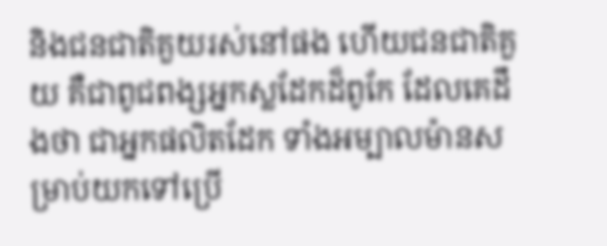និងជនជាតិគួយរស់នៅផង ហើយជនជាតិគួយ គឺជាពូជពង្សអ្នកស្លដែកដ៏ពូកែ ដែលគេដឹងថា ជាអ្នកផលិតដែក ទាំងអម្បាលម៉ានសម្រាប់យកទៅប្រើ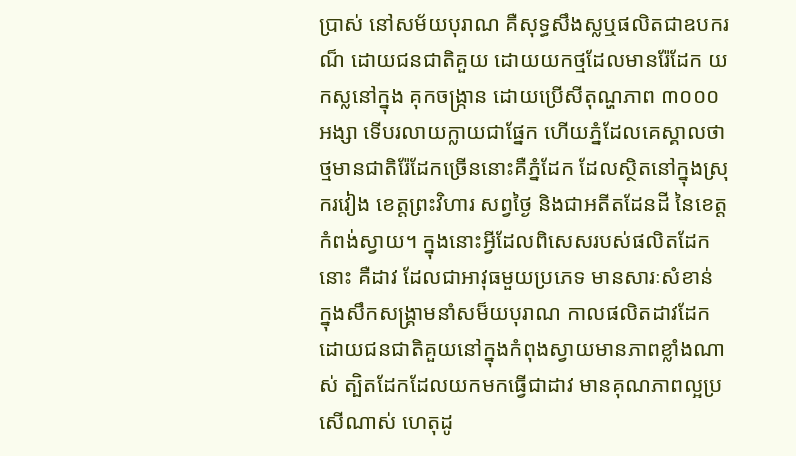ប្រាស់ នៅសម័យបុរាណ គឺសុទ្ធសឹងស្លឬផលិតជាឧបករណ៏ ដោយជនជាតិគួយ ដោយយកថ្មដែលមានរ៉ែដែក យកស្លនៅក្នុង គុកចង្ក្រាន ដោយប្រើសីតុណ្ហភាព ៣០០០អង្សា ទើបរលាយក្លាយជាផ្នែក ហើយភ្នំដែលគេស្គាលថា ថ្មមានជាតិរ៉ែដែកច្រើននោះគឺភ្នំដែក ដែលស្ថិតនៅក្នុងស្រុករវៀង ខេត្តព្រះវិហារ សព្វថ្ងៃ និងជាអតីតដែនដី នៃខេត្តកំពង់ស្វាយ។ ក្នុងនោះអ្វីដែលពិសេសរបស់ផលិតដែកនោះ គឺដាវ ដែលជាអាវុធមួយប្រភេទ មានសារៈសំខាន់ ក្នុងសឹកសង្គ្រាមនាំសម៏យបុរាណ កាលផលិតដាវដែក ដោយជនជាតិគួយនៅក្នុងកំពុងស្វាយមានភាពខ្លាំងណាស់ ត្បិតដែកដែលយកមកធ្វើជាដាវ មានគុណភាពល្អប្រសើណាស់ ហេតុដូ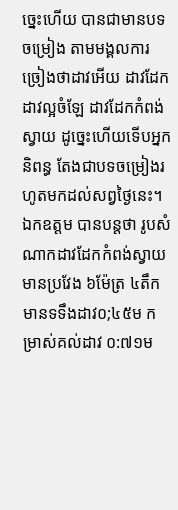ច្នេះហើយ បានជាមានបទចម្រៀង តាមមង្គលការ ច្រៀងថាដាវអើយ ដាវដែក ដាវល្អចំឡែ ដាវដែកកំពង់ស្វាយ ដូច្នេះហើយទើបអ្នកនិពន្ធ តែងជាបទចម្រៀងរហូតមកដល់សព្វថ្ងៃនេះ។
ឯកឧត្តម បានបន្តថា រូបសំណាកដាវដែកកំពង់ស្វាយ មានប្រវែង ៦ម៉ែត្រ ៤តឹក មានទទឹងដាវ០;៤៥ម កម្រាស់គល់ដាវ ០:៧១ម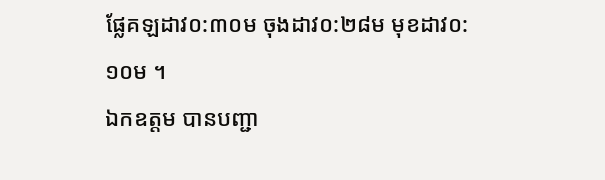ផ្លែគឡដាវ០:៣០ម ចុងដាវ០:២៨ម មុខដាវ០:១០ម ។
ឯកឧត្តម បានបញ្ជា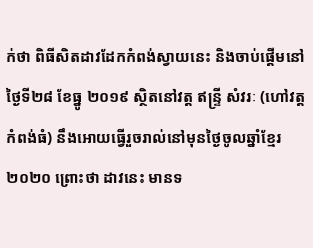ក់ថា ពិធីសិតដាវដែកកំពង់ស្វាយនេះ និងចាប់ផ្តើមនៅថ្ងៃទី២៨ ខែធ្នូ ២០១៩ ស្ថិតនៅវត្ត ឥន្ទ្រី សំវរៈ (ហៅវត្តកំពង់ធំ) នឹងអោយធ្វើរួចរាល់នៅមុនថ្ងៃចូលឆ្នាំខ្មែរ ២០២០ ព្រោះថា ដាវនេះ មានទ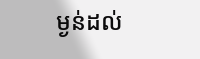ម្ងន់ដល់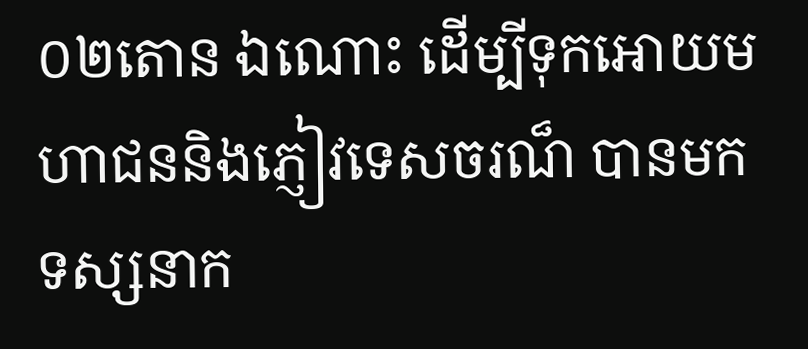០២តោន ឯណោះ ដើម្បីទុកអោយមហាជននិងភ្ញៀវទេសចរណ៏ បានមកទស្សនាក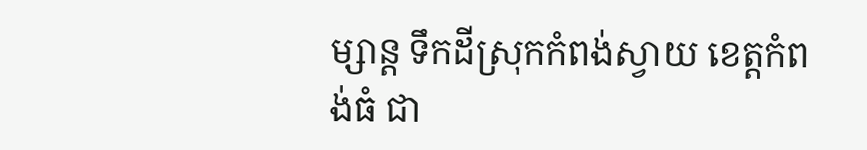ម្សាន្ត ទឹកដីស្រុកកំពង់ស្វាយ ខេត្តកំពង់ធំ ជា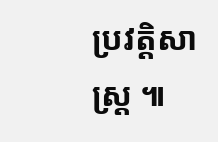ប្រវត្តិសាស្ត្រ ៕